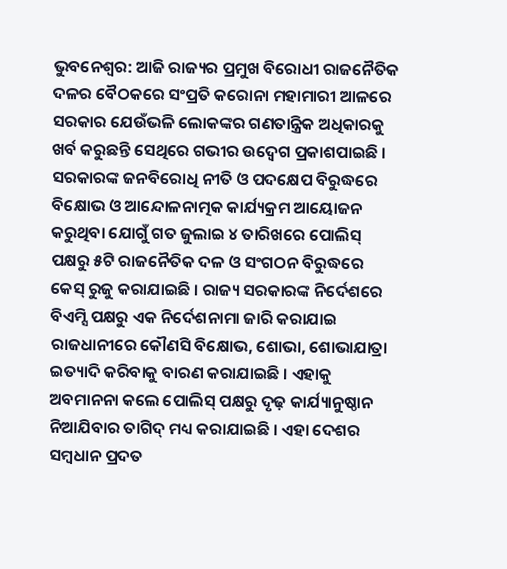ଭୁବନେଶ୍ୱର: ଆଜି ରାଜ୍ୟର ପ୍ରମୁଖ ବିରୋଧୀ ରାଜନୈତିକ ଦଳର ବୈଠକରେ ସଂପ୍ରତି କରୋନା ମହାମାରୀ ଆଳରେ ସରକାର ଯେଉଁଭଳି ଲୋକଙ୍କର ଗଣତାନ୍ତ୍ରିକ ଅଧିକାରକୁ ଖର୍ବ କରୁଛନ୍ତି ସେଥିରେ ଗଭୀର ଉଦ୍ବେଗ ପ୍ରକାଶପାଇଛି । ସରକାରଙ୍କ ଜନବିରୋଧି ନୀତି ଓ ପଦକ୍ଷେପ ବିରୁଦ୍ଧରେ ବିକ୍ଷୋଭ ଓ ଆନ୍ଦୋଳନାତ୍ମକ କାର୍ଯ୍ୟକ୍ରମ ଆୟୋଜନ କରୁଥିବା ଯୋଗୁଁ ଗତ ଜୁଲାଇ ୪ ତାରିଖରେ ପୋଲିସ୍ ପକ୍ଷରୁ ୫ଟି ରାଜନୈତିକ ଦଳ ଓ ସଂଗଠନ ବିରୁଦ୍ଧରେ କେସ୍ ରୁଜୁ କରାଯାଇଛି । ରାଜ୍ୟ ସରକାରଙ୍କ ନିର୍ଦେଶରେ ବିଏମ୍ସି ପକ୍ଷରୁ ଏକ ନିର୍ଦେଶନାମା ଜାରି କରାଯାଇ ରାଜଧାନୀରେ କୌଣସି ବିକ୍ଷୋଭ, ଶୋଭା, ଶୋଭାଯାତ୍ରା ଇତ୍ୟାଦି କରିବାକୁ ବାରଣ କରାଯାଇଛି । ଏହାକୁ ଅବମାନନା କଲେ ପୋଲିସ୍ ପକ୍ଷରୁ ଦୃଢ଼ କାର୍ଯ୍ୟାନୁଷ୍ଠାନ ନିଆଯିବାର ତାଗିଦ୍ ମଧ୍ୟ କରାଯାଇଛି । ଏହା ଦେଶର ସମ୍ବଧାନ ପ୍ରଦତ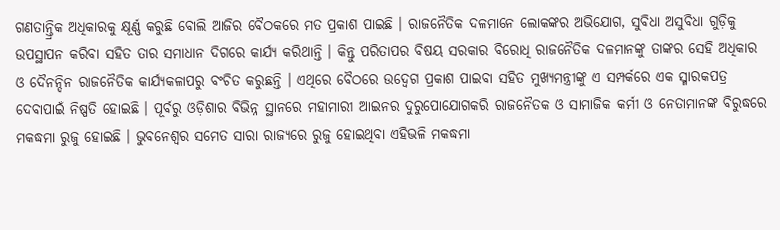ଗଣତାନ୍ତ୍ରିକ ଅଧିକାରକୁ କ୍ଷୂର୍ଣ୍ଣ କରୁଛି ବୋଲି ଆଜିର ବୈଠକରେ ମତ ପ୍ରକାଶ ପାଇଛି । ରାଜନୈତିକ ଦଳମାନେ ଲୋକଙ୍କର ଅଭିଯୋଗ, ସୁବିଧା ଅସୁବିଧା ଗୁଡ଼ିକୁ ଉପସ୍ଥାପନ କରିବା ସହିତ ତାର ସମାଧାନ ଦିଗରେ କାର୍ଯ୍ୟ କରିଥାନ୍ତି । କିନ୍ତୁ ପରିତାପର ବିଷୟ ସରକାର ବିରୋଧି ରାଜନୈତିକ ଦଳମାନଙ୍କୁ ତାଙ୍କର ସେହି ଅଧିକାର ଓ ଦୈନନ୍ଦିନ ରାଜନୈତିକ କାର୍ଯ୍ୟକଳାପରୁ ବଂଚିତ କରୁଛନ୍ତି । ଏଥିରେ ବୈଠରେ ଉଦ୍ବେଗ ପ୍ରକାଶ ପାଇବା ସହିତ ମୁଖ୍ୟମନ୍ତ୍ରୀଙ୍କୁ ଏ ସମ୍ପର୍କରେ ଏକ ସ୍ମାରକପତ୍ର ଦେବାପାଇଁ ନିଷ୍ପତି ହୋଇଛି । ପୂର୍ବରୁ ଓଡ଼ିଶାର ବିଭିନ୍ନ ସ୍ଥାନରେ ମହାମାରୀ ଆଇନର ଦୁରୁପୋଯୋଗକରି ରାଜନୈତକ ଓ ସାମାଜିକ କର୍ମୀ ଓ ନେତାମାନଙ୍କ ବିରୁଦ୍ଧରେ ମକଦ୍ଧମା ରୁଜୁ ହୋଇଛି । ଭୁବନେଶ୍ୱର ସମେତ ସାରା ରାଜ୍ୟରେ ରୁଜୁ ହୋଇଥିବା ଏହିଭଳି ମକଦ୍ଧମା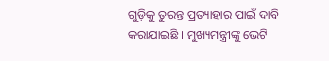ଗୁଡ଼ିକୁ ତୁରନ୍ତ ପ୍ରତ୍ୟାହାର ପାଇଁ ଦାବି କରାଯାଇଛି । ମୁଖ୍ୟମନ୍ତ୍ରୀଙ୍କୁ ଭେଟି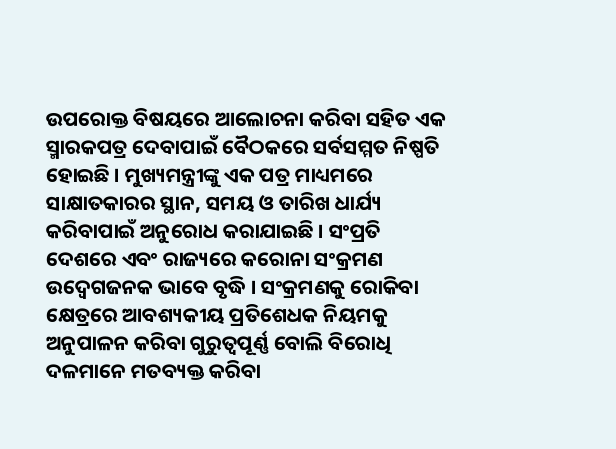ଉପରୋକ୍ତ ବିଷୟରେ ଆଲୋଚନା କରିବା ସହିତ ଏକ ସ୍ମାରକପତ୍ର ଦେବାପାଇଁ ବୈଠକରେ ସର୍ବସମ୍ମତ ନିଷ୍ପତି ହୋଇଛି । ମୁଖ୍ୟମନ୍ତ୍ରୀଙ୍କୁ ଏକ ପତ୍ର ମାଧ୍ୟମରେ ସାକ୍ଷାତକାରର ସ୍ଥାନ, ସମୟ ଓ ତାରିଖ ଧାର୍ଯ୍ୟ କରିବାପାଇଁ ଅନୁରୋଧ କରାଯାଇଛି । ସଂପ୍ରତି ଦେଶରେ ଏବଂ ରାଜ୍ୟରେ କରୋନା ସଂକ୍ରମଣ ଉଦ୍ବେଗଜନକ ଭାବେ ବୃଦ୍ଧି । ସଂକ୍ରମଣକୁ ରୋକିବା କ୍ଷେତ୍ରରେ ଆବଶ୍ୟକୀୟ ପ୍ରତିଶେଧକ ନିୟମକୁ ଅନୁପାଳନ କରିବା ଗୁରୁତ୍ୱପୂର୍ଣ୍ଣ ବୋଲି ବିରୋଧି ଦଳମାନେ ମତବ୍ୟକ୍ତ କରିବା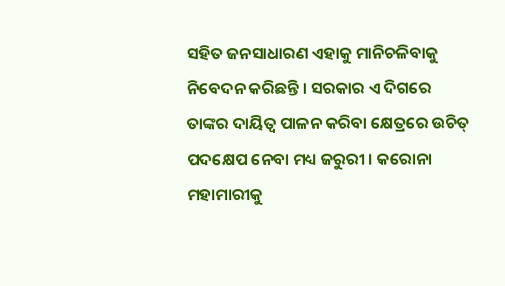ସହିତ ଜନସାଧାରଣ ଏହାକୁ ମାନିଚଳିବାକୁ ନିବେଦନ କରିଛନ୍ତି । ସରକାର ଏ ଦିଗରେ ତାଙ୍କର ଦାୟିତ୍ୱ ପାଳନ କରିବା କ୍ଷେତ୍ରରେ ଉଚିତ୍ ପଦକ୍ଷେପ ନେବା ମଧ୍ୟ ଜରୁରୀ । କରୋନା ମହାମାରୀକୁ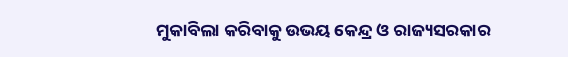ମୁକାବିଲା କରିବାକୁ ଉଭୟ କେନ୍ଦ୍ର ଓ ରାଜ୍ୟସରକାର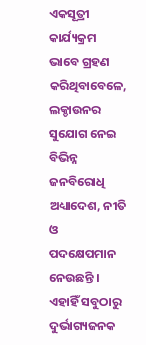ଏକସୂତ୍ରୀ କାର୍ଯ୍ୟକ୍ରମ ଭାବେ ଗ୍ରହଣ କରିଥିବାବେଳେ, ଲକ୍ଡାଉନର ସୁଯୋଗ ନେଇ ବିଭିନ୍ନ ଜନବିରୋଧି ଅଧ୍ୟାଦେଶ, ନୀତି ଓ ପଦକ୍ଷେପମାନ ନେଉଛନ୍ତି । ଏହାହିଁ ସବୁଠାରୁ ଦୁର୍ଭାଗ୍ୟଜନକ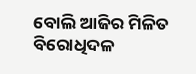ବୋଲି ଆଜିର ମିଳିତ ବିରୋଧିଦଳ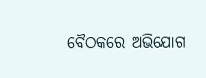ବୈଠକରେ ଅଭିଯୋଗ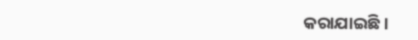କରାଯାଇଛି ।